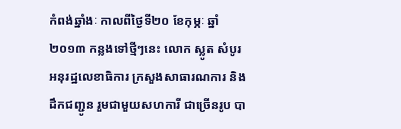កំពង់ឆ្នាំងៈ កាលពីថ្ងៃទី២០ ខែកុម្ភៈ ឆ្នាំ២០១៣ កន្លងទៅថ្មីៗនេះ លោក ស្លូត សំបូរ អនុរដ្ឋលេខាធិការ ក្រសួងសាធារណការ និងដឹកជញ្ជូន រួមជាមួយសហការី ជាច្រើនរូប បា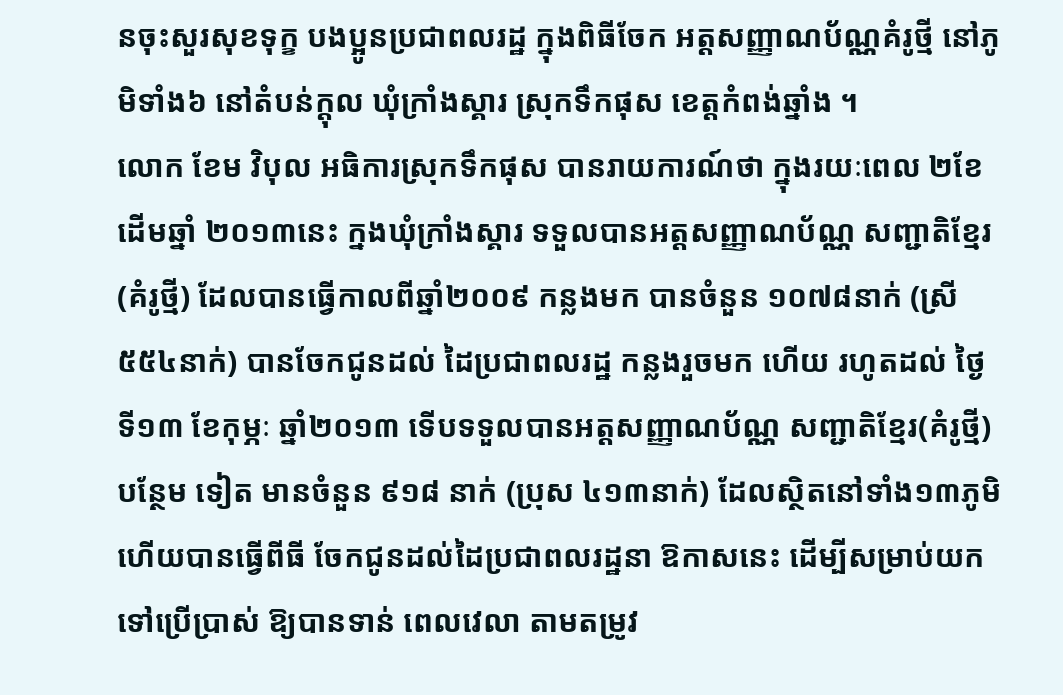នចុះសួរសុខទុក្ខ បងប្អូនប្រជាពលរដ្ឋ ក្នុងពិធីចែក អត្តសញ្ញាណប័ណ្ណគំរូថ្មី នៅភូមិទាំង៦ នៅតំបន់ក្តុល ឃុំក្រាំងស្គារ ស្រុកទឹកផុស ខេត្តកំពង់ឆ្នាំង ។
លោក ខែម វិបុល អធិការស្រុកទឹកផុស បានរាយការណ៍ថា ក្នុងរយៈពេល ២ខែដើមឆ្នាំ ២០១៣នេះ ក្នងឃុំក្រាំងស្គារ ទទួលបានអត្តសញ្ញាណប័ណ្ណ សញ្ជាតិខ្មែរ(គំរូថ្មី) ដែលបានធ្វើកាលពីឆ្នាំ២០០៩ កន្លងមក បានចំនួន ១០៧៨នាក់ (ស្រី ៥៥៤នាក់) បានចែកជូនដល់ ដៃប្រជាពលរដ្ឋ កន្លងរួចមក ហើយ រហូតដល់ ថ្ងៃទី១៣ ខែកុម្ភៈ ឆ្នាំ២០១៣ ទើបទទួលបានអត្តសញ្ញាណប័ណ្ណ សញ្ជាតិខ្មែរ(គំរូថ្មី) បន្ថែម ទៀត មានចំនួន ៩១៨ នាក់ (ប្រុស ៤១៣នាក់) ដែលស្ថិតនៅទាំង១៣ភូមិ ហើយបានធ្វើពីធី ចែកជូនដល់ដៃប្រជាពលរដ្ឋនា ឱកាសនេះ ដើម្បីសម្រាប់យកទៅប្រើប្រាស់ ឱ្យបានទាន់ ពេលវេលា តាមតម្រូវ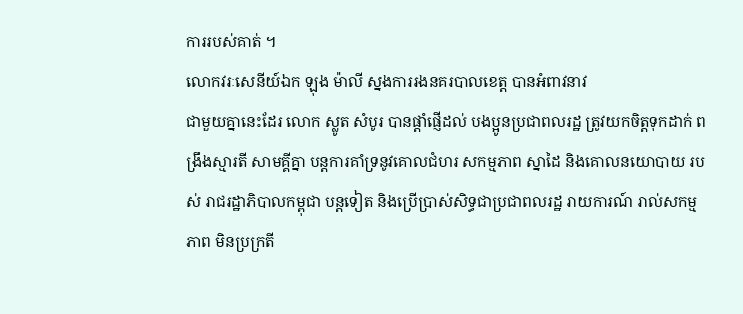ការរបស់គាត់ ។
លោកវរៈសេនីយ៍ឯក ឡុង ម៉ាលី ស្នងការរងនគរបាលខេត្ត បានអំពាវនាវ
ជាមួយគ្នានេះដែរ លោក ស្លូត សំបូរ បានផ្តាំផ្ញើដល់ បងប្អូនប្រជាពលរដ្ឋ ត្រូវយកចិត្តទុកដាក់ ពង្រឹងស្មារតី សាមគ្គីគ្នា បន្តការគាំទ្រនូវគោលជំហរ សកម្មភាព ស្នាដៃ និងគោលនយោបាយ របស់ រាជរដ្ឋាភិបាលកម្ពុជា បន្តទៀត និងប្រើប្រាស់សិទ្ធជាប្រជាពលរដ្ឋ រាយការណ៍ រាល់សកម្មភាព មិនប្រក្រតី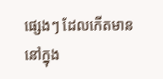ផ្សេងៗ ដែលកើតមាន នៅក្នុង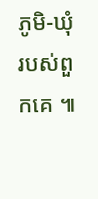ភូមិ-ឃុំ របស់ពួកគេ ៕